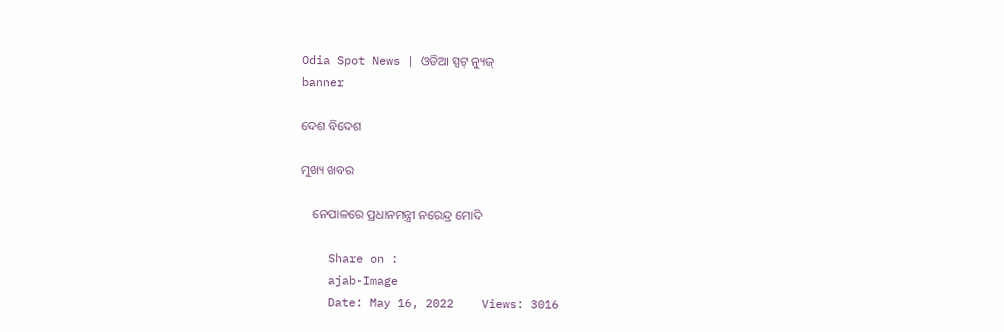Odia Spot News | ଓଡିଆ ସ୍ପଟ୍ ନ୍ୟୁଜ୍
banner

ଦେଶ ବିଦେଶ

ମୁଖ୍ୟ ଖବର

    ନେପାଳରେ ପ୍ରଧାନମନ୍ତ୍ରୀ ନରେନ୍ଦ୍ର ମୋଦି

    Share on :
    ajab-Image
    Date: May 16, 2022    Views: 3016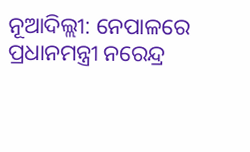ନୂଆଦିଲ୍ଲୀ: ନେପାଳରେ ପ୍ରଧାନମନ୍ତ୍ରୀ ନରେନ୍ଦ୍ର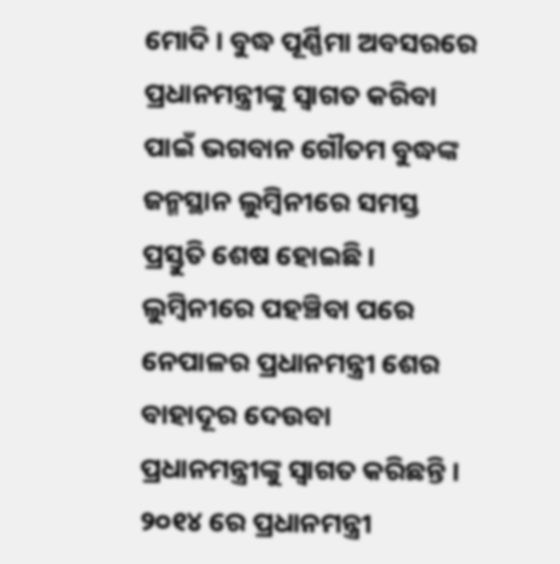ମୋଦି । ବୁଦ୍ଧ ପୂର୍ଣ୍ଣିମା ଅବସରରେ ପ୍ରଧାନମନ୍ତ୍ରୀଙ୍କୁ ସ୍ବାଗତ କରିବା ପାଇଁ ଭଗବାନ ଗୌତମ ବୁଦ୍ଧଙ୍କ ଜନ୍ମସ୍ଥାନ ଲୁମ୍ବିନୀରେ ସମସ୍ତ ପ୍ରସ୍ତୁତି ଶେଷ ହୋଇଛି । ଲୁମ୍ବିନୀରେ ପହଞ୍ଚିବା ପରେ ନେପାଳର ପ୍ରଧାନମନ୍ତ୍ରୀ ଶେର ବାହାଦୂର ଦେଉବା ପ୍ରଧାନମନ୍ତ୍ରୀଙ୍କୁ ସ୍ବାଗତ କରିଛନ୍ତି । ୨୦୧୪ ରେ ପ୍ରଧାନମନ୍ତ୍ରୀ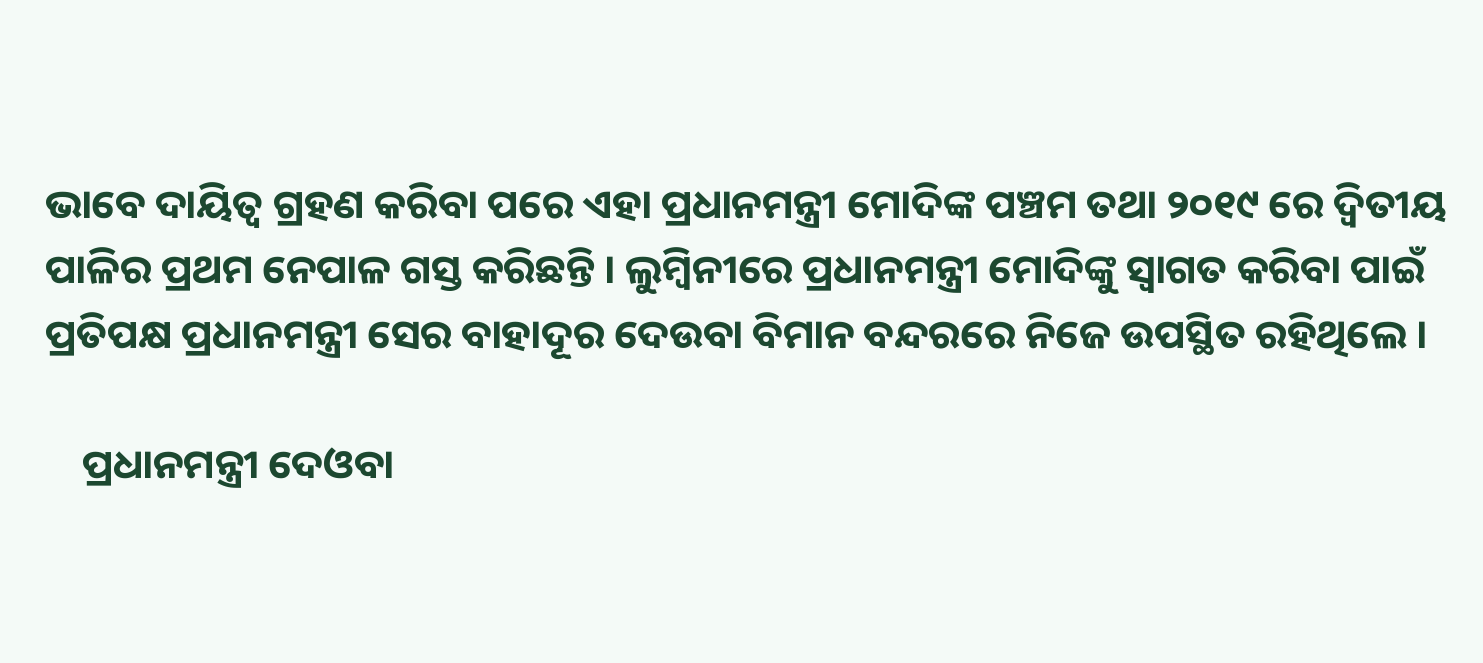ଭାବେ ଦାୟିତ୍ବ ଗ୍ରହଣ କରିବା ପରେ ଏହା ପ୍ରଧାନମନ୍ତ୍ରୀ ମୋଦିଙ୍କ ପଞ୍ଚମ ତଥା ୨୦୧୯ ରେ ଦ୍ବିତୀୟ ପାଳିର ପ୍ରଥମ ନେପାଳ ଗସ୍ତ କରିଛନ୍ତି । ଲୁମ୍ବିନୀରେ ପ୍ରଧାନମନ୍ତ୍ରୀ ମୋଦିଙ୍କୁ ସ୍ବାଗତ କରିବା ପାଇଁ ପ୍ରତିପକ୍ଷ ପ୍ରଧାନମନ୍ତ୍ରୀ ସେର ବାହାଦୂର ଦେଉବା ବିମାନ ବନ୍ଦରରେ ନିଜେ ଉପସ୍ଥିତ ରହିଥିଲେ ।

    ପ୍ରଧାନମନ୍ତ୍ରୀ ଦେଓବା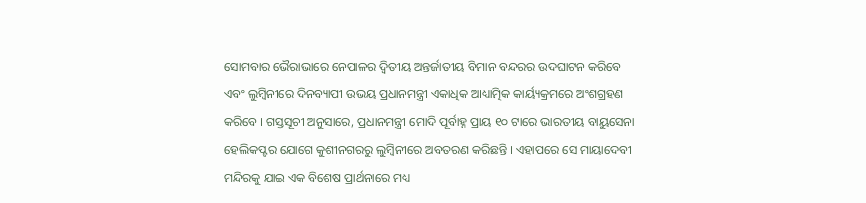ସୋମବାର ଭୈରାଭାରେ ନେପାଳର ଦ୍ବିତୀୟ ଅନ୍ତର୍ଜାତୀୟ ବିମାନ ବନ୍ଦରର ଉଦଘାଟନ କରିବେ ଏବଂ ଲୁମ୍ବିନୀରେ ଦିନବ୍ୟାପୀ ଉଭୟ ପ୍ରଧାନମନ୍ତ୍ରୀ ଏକାଧିକ ଆଧ୍ୟାତ୍ମିକ କାର୍ୟ୍ୟକ୍ରମରେ ଅଂଶଗ୍ରହଣ କରିବେ । ଗସ୍ତସୂଚୀ ଅନୁସାରେ, ପ୍ରଧାନମନ୍ତ୍ରୀ ମୋଦି ପୂର୍ବାହ୍ନ ପ୍ରାୟ ୧୦ ଟାରେ ଭାରତୀୟ ବାୟୁସେନା ହେଲିକପ୍ଟର ଯୋଗେ କୁଶୀନଗରରୁ ଲୁମ୍ବିନୀରେ ଅବତରଣ କରିଛନ୍ତି । ଏହାପରେ ସେ ମାୟାଦେବୀ ମନ୍ଦିରକୁ ଯାଇ ଏକ ବିଶେଷ ପ୍ରାର୍ଥନାରେ ମଧ୍ୟ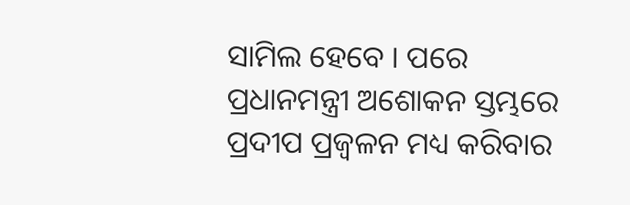ସାମିଲ ହେବେ । ପରେ ପ୍ରଧାନମନ୍ତ୍ରୀ ଅଶୋକନ ସ୍ତମ୍ଭରେ ପ୍ରଦୀପ ପ୍ରଜ୍ବଳନ ମଧ୍ୟ କରିବାର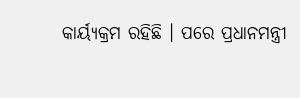କାର୍ୟ୍ୟକ୍ରମ ରହିଛି । ପରେ ପ୍ରଧାନମନ୍ତ୍ରୀ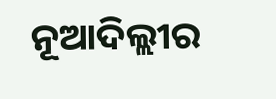ନୂଆଦିଲ୍ଲୀର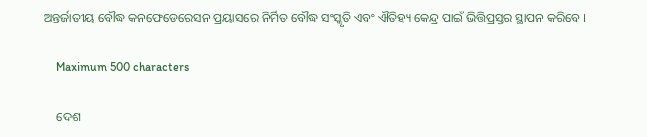ଅନ୍ତର୍ଜାତୀୟ ବୌଦ୍ଧ କନଫେଡେରେସନ ପ୍ରୟାସରେ ନିର୍ମିତ ବୌଦ୍ଧ ସଂସ୍କୃତି ଏବଂ ଐତିହ୍ୟ କେନ୍ଦ୍ର ପାଇଁ ଭିତ୍ତିପ୍ରସ୍ତର ସ୍ଥାପନ କରିବେ ।

    Maximum 500 characters

    ଦେଶ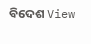ବିଦେଶ View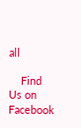all

    Find Us on Facebook